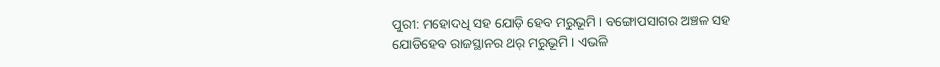ପୁରୀ: ମହୋଦଧି ସହ ଯୋଡ଼ି ହେବ ମରୁଭୂମି । ବଙ୍ଗୋପସାଗର ଅଞ୍ଚଳ ସହ ଯୋଡିହେବ ରାଜସ୍ଥାନର ଥର୍ ମରୁଭୂମି । ଏଭଳି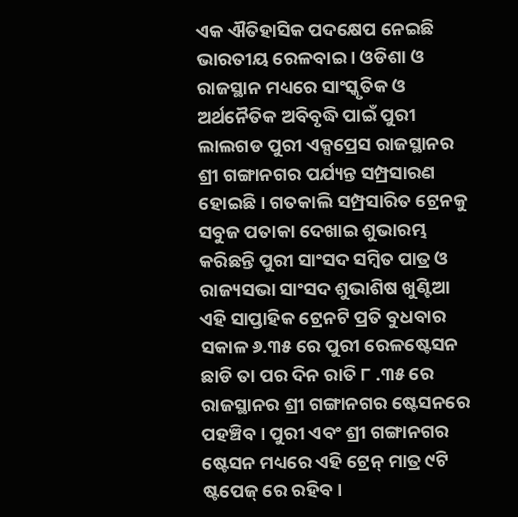ଏକ ଐତିହାସିକ ପଦକ୍ଷେପ ନେଇଛି ଭାରତୀୟ ରେଳବାଇ । ଓଡିଶା ଓ ରାଜସ୍ଥାନ ମଧ୍ୟରେ ସାଂସ୍କୃତିକ ଓ ଅର୍ଥନୈତିକ ଅବିବୃଦ୍ଧି ପାଇଁ ପୁରୀ ଲାଲଗଡ ପୁରୀ ଏକ୍ସପ୍ରେସ ରାଜସ୍ଥାନର ଶ୍ରୀ ଗଙ୍ଗାନଗର ପର୍ଯ୍ୟନ୍ତ ସମ୍ପ୍ରସାରଣ ହୋଇଛି। ଗତକାଲି ସମ୍ପ୍ରସାରିତ ଟ୍ରେନକୁ ସବୁଜ ପତାକା ଦେଖାଇ ଶୁଭାରମ୍ଭ କରିଛନ୍ତି ପୁରୀ ସାଂସଦ ସମ୍ବିତ ପାତ୍ର ଓ ରାଜ୍ୟସଭା ସାଂସଦ ଶୁଭାଶିଷ ଖୁଣ୍ଟିଆ
ଏହି ସାପ୍ତାହିକ ଟ୍ରେନଟି ପ୍ରତି ବୁଧବାର ସକାଳ ୬.୩୫ ରେ ପୁରୀ ରେଳଷ୍ଟେସନ ଛାଡି ତା ପର ଦିନ ରାତି ୮ .୩୫ ରେ ରାଜସ୍ଥାନର ଶ୍ରୀ ଗଙ୍ଗାନଗର ଷ୍ଟେସନରେ ପହଞ୍ଚିବ। ପୁରୀ ଏବଂ ଶ୍ରୀ ଗଙ୍ଗାନଗର ଷ୍ଟେସନ ମଧ୍ୟରେ ଏହି ଟ୍ରେନ୍ ମାତ୍ର ୯ଟି ଷ୍ଟପେଜ୍ ରେ ରହିବ।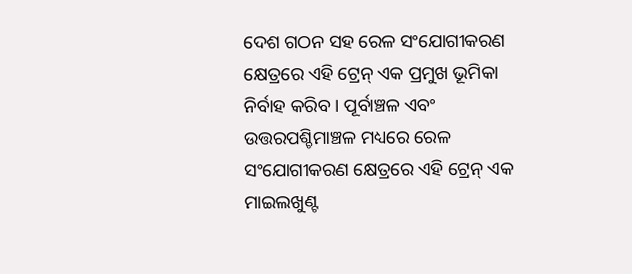ଦେଶ ଗଠନ ସହ ରେଳ ସଂଯୋଗୀକରଣ କ୍ଷେତ୍ରରେ ଏହି ଟ୍ରେନ୍ ଏକ ପ୍ରମୁଖ ଭୂମିକା ନିର୍ବାହ କରିବ । ପୂର୍ବାଞ୍ଚଳ ଏବଂ ଉତ୍ତରପଶ୍ଚିମାଞ୍ଚଳ ମଧ୍ୟରେ ରେଳ ସଂଯୋଗୀକରଣ କ୍ଷେତ୍ରରେ ଏହି ଟ୍ରେନ୍ ଏକ ମାଇଲଖୁଣ୍ଟ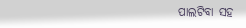ପାଲଟିବା ସହ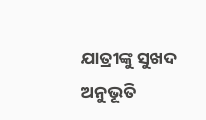ଯାତ୍ରୀଙ୍କୁ ସୁଖଦ ଅନୁଭୂତି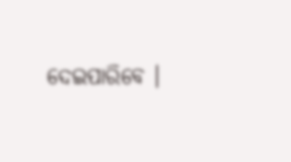ଦେଇପାରିବେ ।